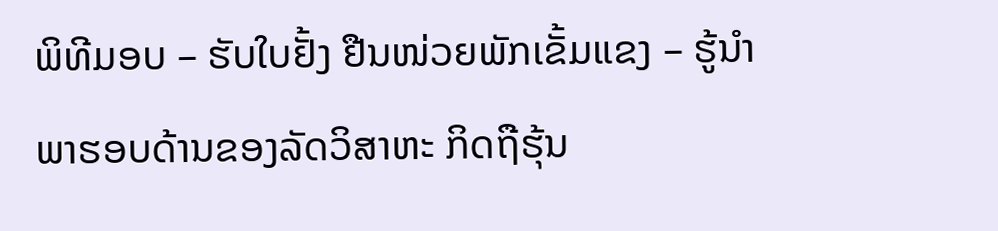ພິທີມອບ – ຮັບໃບຢັ້ງ ຢືນໜ່ວຍພັກເຂັ້ມແຂງ – ຮູ້ນຳ ພາຮອບດ້ານຂອງລັດວິສາຫະ ກິດຖືຮຸ້ນ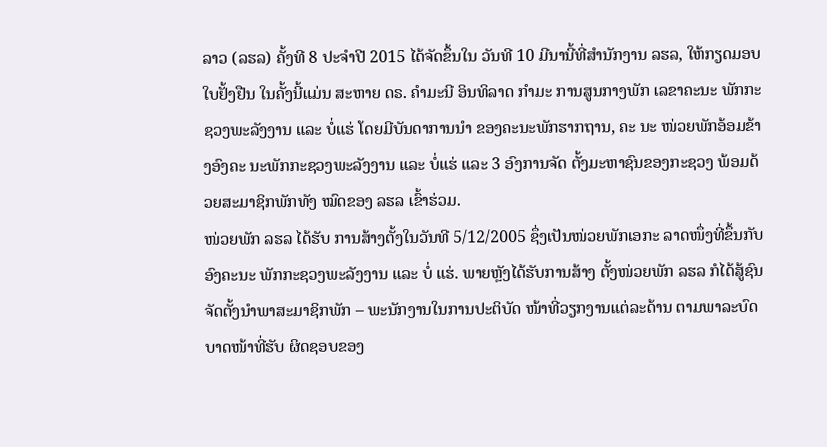ລາວ (ລຮລ) ຄັ້ງທີ 8 ປະຈຳປີ 2015 ໄດ້ຈັດຂຶ້ນໃນ ວັນທີ 10 ມີນານີ້ທີ່ສຳນັກງານ ລຮລ, ໃຫ້ກຽດມອບໃບຢັ້ງຢືນ ໃນຄັ້ງນີ້ແມ່ນ ສະຫາຍ ດຣ. ຄຳມະນີ ອິນທິລາດ ກຳມະ ການສູນກາງພັກ ເລຂາຄະນະ ພັກກະຊວງພະລັງງານ ແລະ ບໍ່ແຮ່ ໂດຍມີບັນດາການນຳ ຂອງຄະນະພັກຮາກຖານ, ຄະ ນະ ໜ່ວຍພັກອ້ອມຂ້າງອົງຄະ ນະພັກກະຊວງພະລັງງານ ແລະ ບໍ່ແຮ່ ແລະ 3 ອົງການຈັດ ຕັ້ງມະຫາຊົນຂອງກະຊວງ ພ້ອມດ້ວຍສະມາຊິກພັກທັງ ໝົດຂອງ ລຮລ ເຂົ້າຮ່ວມ.
ໜ່ວຍພັກ ລຮລ ໄດ້ຮັບ ການສ້າງຕັ້ງໃນວັນທີ 5/12/2005 ຊຶ່ງເປັນໜ່ວຍພັກເອກະ ລາດໜຶ່ງທີ່ຂຶ້ນກັບອົງຄະນະ ພັກກະຊວງພະລັງງານ ແລະ ບໍ່ ແຮ່. ພາຍຫຼັງໄດ້ຮັບການສ້າງ ຕັ້ງໜ່ວຍພັກ ລຮລ ກໍໄດ້ສູ້ຊົນ ຈັດຕັ້ງນຳພາສະມາຊິກພັກ – ພະນັກງານໃນການປະຕິບັດ ໜ້າທີ່ວຽກງານແຕ່ລະດ້ານ ຕາມພາລະບົດບາດໜ້າທີ່ຮັບ ຜິດຊອບຂອງ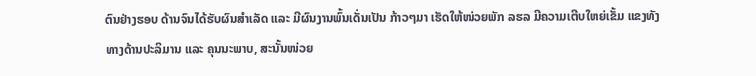ຕົນຢ່າງຮອບ ດ້ານຈົນໄດ້ຮັບຜົນສຳເລັດ ແລະ ມີຜົນງານພົ້ນເດັ່ນເປັນ ກ້າວໆມາ ເຮັດໃຫ້ໜ່ວຍພັກ ລຮລ ມີຄວາມເຕີບໃຫຍ່ເຂັ້ມ ແຂງທັງທາງດ້ານປະລິມານ ແລະ ຄຸນນະພາບ, ສະນັ້ນໜ່ວຍ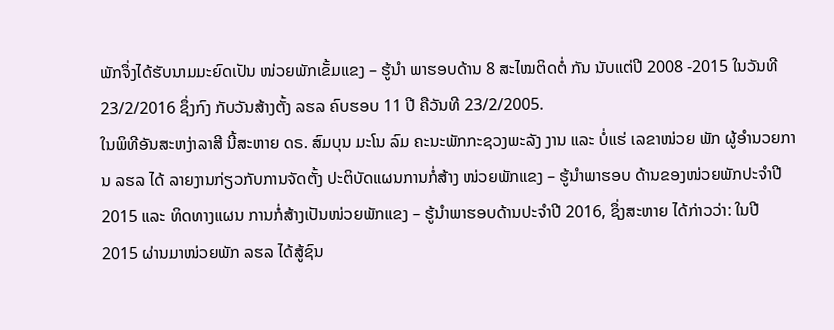ພັກຈຶ່ງໄດ້ຮັບນາມມະຍົດເປັນ ໜ່ວຍພັກເຂັ້ມແຂງ – ຮູ້ນຳ ພາຮອບດ້ານ 8 ສະໄໝຕິດຕໍ່ ກັນ ນັບແຕ່ປີ 2008 -2015 ໃນວັນທີ 23/2/2016 ຊຶ່ງກົງ ກັບວັນສ້າງຕັ້ງ ລຮລ ຄົບຮອບ 11 ປີ ຄືວັນທີ 23/2/2005.
ໃນພິທີອັນສະຫງ່າລາສີ ນີ້ສະຫາຍ ດຣ. ສົມບຸນ ມະໂນ ລົມ ຄະນະພັກກະຊວງພະລັງ ງານ ແລະ ບໍ່ແຮ່ ເລຂາໜ່ວຍ ພັກ ຜູ້ອຳນວຍການ ລຮລ ໄດ້ ລາຍງານກ່ຽວກັບການຈັດຕັ້ງ ປະຕິບັດແຜນການກໍ່ສ້າງ ໜ່ວຍພັກແຂງ – ຮູ້ນຳພາຮອບ ດ້ານຂອງໜ່ວຍພັກປະຈຳປີ 2015 ແລະ ທິດທາງແຜນ ການກໍ່ສ້າງເປັນໜ່ວຍພັກແຂງ – ຮູ້ນຳພາຮອບດ້ານປະຈຳປີ 2016, ຊຶ່ງສະຫາຍ ໄດ້ກ່າວວ່າ: ໃນປີ 2015 ຜ່ານມາໜ່ວຍພັກ ລຮລ ໄດ້ສູ້ຊົນ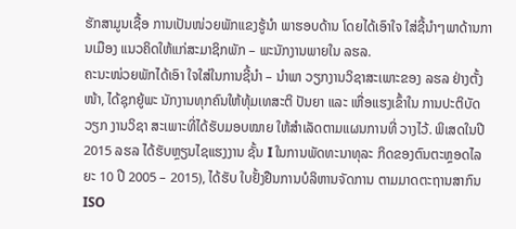ຮັກສາມູນເຊື້ອ ການເປັນໜ່ວຍພັກແຂງຮູ້ນຳ ພາຮອບດ້ານ ໂດຍໄດ້ເອົາໃຈ ໃສ່ຊີ້ນຳໆພາດ້ານການເມືອງ ແນວຄິດໃຫ້ແກ່ສະມາຊິກພັກ – ພະນັກງານພາຍໃນ ລຮລ.
ຄະນະໜ່ວຍພັກໄດ້ເອົາ ໃຈໃສ່ໃນການຊີ້ນຳ – ນຳພາ ວຽກງານວິຊາສະເພາະຂອງ ລຮລ ຢ່າງຕັ້ງໜ້າ, ໄດ້ຊຸກຍູ້ພະ ນັກງານທຸກຄົນໃຫ້ທຸ້ມເທສະຕິ ປັນຍາ ແລະ ເຫື່ອແຮງເຂົ້າໃນ ການປະຕິບັດວຽກ ງານວິຊາ ສະເພາະທີ່ໄດ້ຮັບມອບໝາຍ ໃຫ້ສຳເລັດຕາມແຜນການທີ່ ວາງໄວ້. ພິເສດໃນປີ 2015 ລຮລ ໄດ້ຮັບຫຼຽນໄຊແຮງງານ ຊັ້ນ I ໃນການພັດທະນາທຸລະ ກິດຂອງຕົນຕະຫຼອດໄລຍະ 10 ປີ 2005 – 2015), ໄດ້ຮັບ ໃບຢັ້ງຢືນການບໍລິຫານຈັດການ ຕາມມາດຕະຖານສາກົນ ISO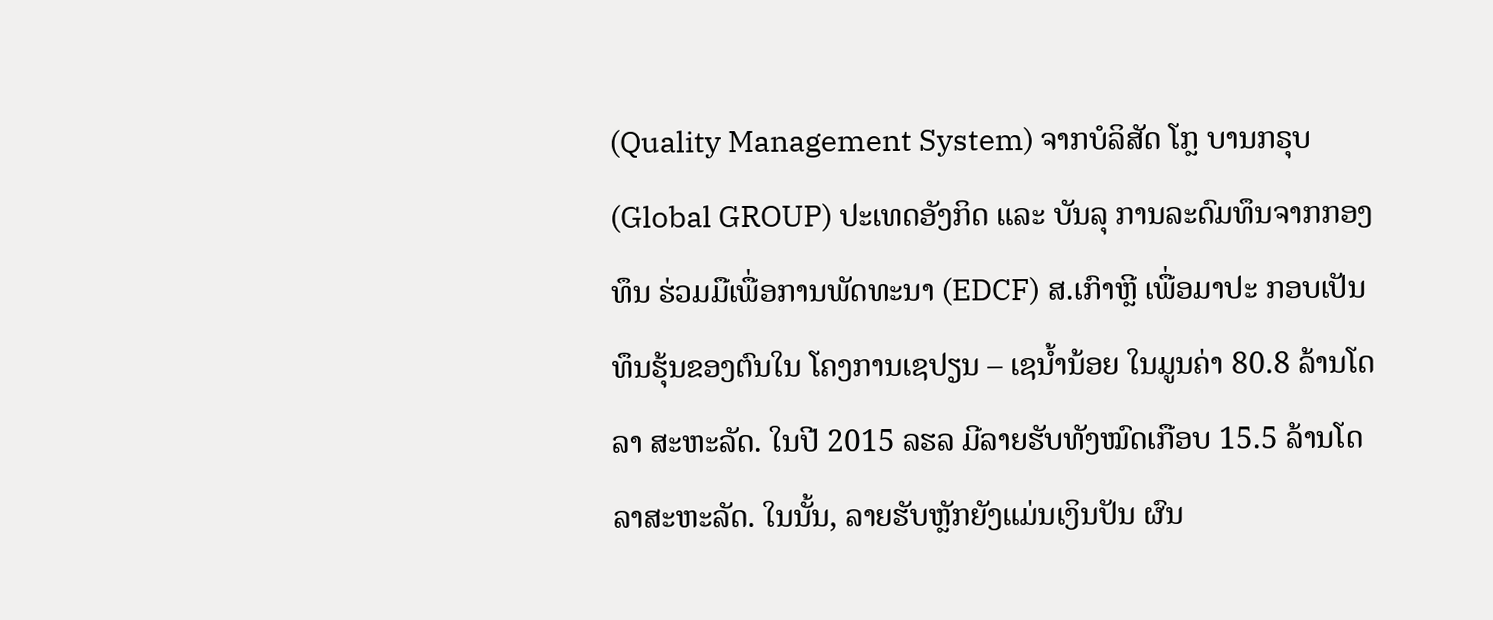(Quality Management System) ຈາກບໍລິສັດ ໂກຼ ບານກຣຸບ (Global GROUP) ປະເທດອັງກິດ ແລະ ບັນລຸ ການລະດົມທຶນຈາກກອງທຶນ ຮ່ວມມືເພື່ອການພັດທະນາ (EDCF) ສ.ເກົາຫຼີ ເພື່ອມາປະ ກອບເປັນທຶນຮຸ້ນຂອງຕົນໃນ ໂຄງການເຊປຽນ – ເຊນ້ຳນ້ອຍ ໃນມູນຄ່າ 80.8 ລ້ານໂດລາ ສະຫະລັດ. ໃນປີ 2015 ລຮລ ມີລາຍຮັບທັງໝົດເກືອບ 15.5 ລ້ານໂດລາສະຫະລັດ. ໃນນັ້ນ, ລາຍຮັບຫຼັກຍັງແມ່ນເງິນປັນ ຜົນ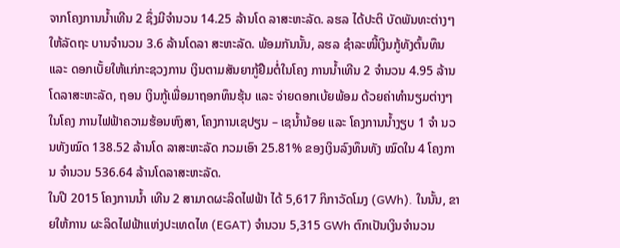ຈາກໂຄງການນ້ຳເທີນ 2 ຊຶ່ງມີຈຳນວນ 14.25 ລ້ານໂດ ລາສະຫະລັດ. ລຮລ ໄດ້ປະຕິ ບັດພັນທະຕ່າງໆໃຫ້ລັດຖະ ບານຈຳນວນ 3.6 ລ້ານໂດລາ ສະຫະລັດ. ພ້ອມກັນນັ້ນ, ລຮລ ຊຳລະໜີ້ເງິນກູ້ທັງຕົ້ນທຶນ ແລະ ດອກເບັ້ຍໃຫ້ແກ່ກະຊວງການ ເງິນຕາມສັນຍາກູ້ຢືມຕໍ່ໃນໂຄງ ການນ້ຳເທີນ 2 ຈຳນວນ 4.95 ລ້ານໂດລາສະຫະລັດ, ຖອນ ເງິນກູ້ເພື່ອມາຖອກທຶນຮຸ້ນ ແລະ ຈ່າຍດອກເບ້ຍພ້ອມ ດ້ວຍຄ່າທຳນຽມຕ່າງໆໃນໂຄງ ການໄຟຟ້າຄວາມຮ້ອນຫົງສາ, ໂຄງການເຊປຽນ – ເຊນ້ຳນ້ອຍ ແລະ ໂຄງການນ້ຳງຽບ 1 ຈຳ ນວນທັງໝົດ 138.52 ລ້ານໂດ ລາສະຫະລັດ ກວມເອົາ 25.81% ຂອງເງິນລົງທຶນທັງ ໝົດໃນ 4 ໂຄງການ ຈຳນວນ 536.64 ລ້ານໂດລາສະຫະລັດ.
ໃນປີ 2015 ໂຄງການນ້ຳ ເທີນ 2 ສາມາດຜະລິດໄຟຟ້າ ໄດ້ 5,617 ກິກາວັດໂມງ (GWh). ໃນນັ້ນ, ຂາຍໃຫ້ການ ຜະລິດໄຟຟ້າແຫ່ງປະເທດໄທ (EGAT) ຈຳນວນ 5,315 GWh ຕົກເປັນເງິນຈຳນວນ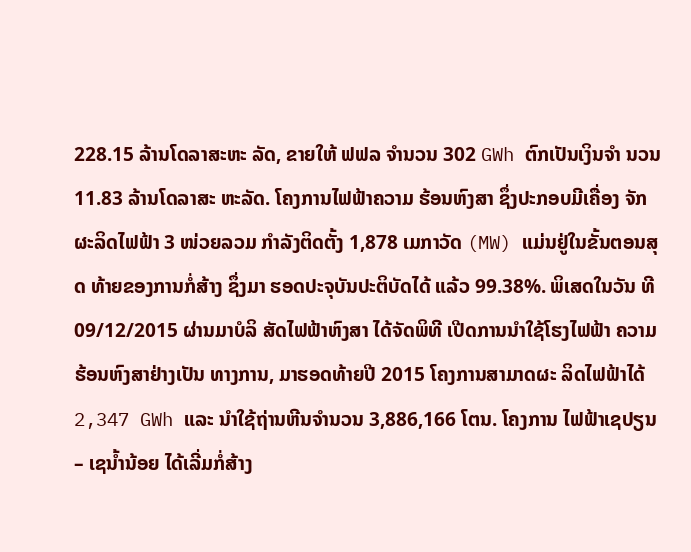228.15 ລ້ານໂດລາສະຫະ ລັດ, ຂາຍໃຫ້ ຟຟລ ຈຳນວນ 302 GWh ຕົກເປັນເງິນຈຳ ນວນ 11.83 ລ້ານໂດລາສະ ຫະລັດ. ໂຄງການໄຟຟ້າຄວາມ ຮ້ອນຫົງສາ ຊຶ່ງປະກອບມີເຄື່ອງ ຈັກຜະລິດໄຟຟ້າ 3 ໜ່ວຍລວມ ກຳລັງຕິດຕັ້ງ 1,878 ເມກາວັດ (MW) ແມ່ນຢູ່ໃນຂັ້ນຕອນສຸດ ທ້າຍຂອງການກໍ່ສ້າງ ຊຶ່ງມາ ຮອດປະຈຸບັນປະຕິບັດໄດ້ ແລ້ວ 99.38%. ພິເສດໃນວັນ ທີ 09/12/2015 ຜ່ານມາບໍລິ ສັດໄຟຟ້າຫົງສາ ໄດ້ຈັດພິທີ ເປີດການນຳໃຊ້ໂຮງໄຟຟ້າ ຄວາມຮ້ອນຫົງສາຢ່າງເປັນ ທາງການ, ມາຮອດທ້າຍປີ 2015 ໂຄງການສາມາດຜະ ລິດໄຟຟ້າໄດ້ 2,347 GWh ແລະ ນຳໃຊ້ຖ່ານຫີນຈຳນວນ 3,886,166 ໂຕນ. ໂຄງການ ໄຟຟ້າເຊປຽນ – ເຊນ້ຳນ້ອຍ ໄດ້ເລີ່ມກໍ່ສ້າງ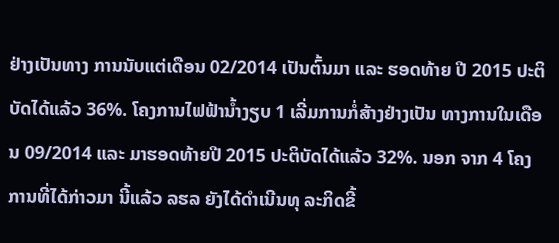ຢ່າງເປັນທາງ ການນັບແຕ່ເດືອນ 02/2014 ເປັນຕົ້ນມາ ແລະ ຮອດທ້າຍ ປີ 2015 ປະຕິບັດໄດ້ແລ້ວ 36%. ໂຄງການໄຟຟ້ານ້ຳງຽບ 1 ເລີ່ມການກໍ່ສ້າງຢ່າງເປັນ ທາງການໃນເດືອນ 09/2014 ແລະ ມາຮອດທ້າຍປີ 2015 ປະຕິບັດໄດ້ແລ້ວ 32%. ນອກ ຈາກ 4 ໂຄງການທີ່ໄດ້ກ່າວມາ ນີ້ແລ້ວ ລຮລ ຍັງໄດ້ດຳເນີນທຸ ລະກິດຂີ້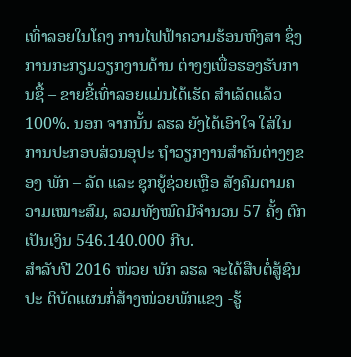ເທົ່າລອຍໃນໂຄງ ການໄຟຟ້າຄວາມຮ້ອນຫົງສາ ຊຶ່ງການກະກຽມວຽກງານດ້ານ ຕ່າງໆເພື່ອຮອງຮັບການຊື້ – ຂາຍຂີ້ເທົ່າລອຍແມ່ນໄດ້ເຮັດ ສຳເລັດແລ້ວ 100%. ນອກ ຈາກນັ້ນ ລຮລ ຍັງໄດ້ເອົາໃຈ ໃສ່ໃນການປະກອບສ່ວນອຸປະ ຖຳວຽກງານສຳຄັນຕ່າງໆຂອງ ພັກ – ລັດ ແລະ ຊຸກຍູ້ຊ່ວຍເຫຼືອ ສັງຄົມຕາມຄວາມເໝາະສົມ, ລວມທັງໝົດມີຈຳນວນ 57 ຄັ້ງ ຕົກເປັນເງິນ 546.140.000 ກີບ.
ສຳລັບປີ 2016 ໜ່ວຍ ພັກ ລຮລ ຈະໄດ້ສືບຕໍ່ສູ້ຊົນປະ ຕິບັດແຜນກໍ່ສ້າງໜ່ວຍພັກແຂງ -ຮູ້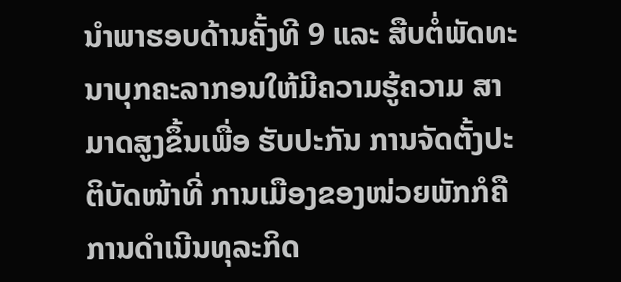ນຳພາຮອບດ້ານຄັ້ງທີ 9 ແລະ ສືບຕໍ່ພັດທະນາບຸກຄະລາກອນໃຫ້ມີຄວາມຮູ້ຄວາມ ສາມາດສູງຂຶ້ນເພື່ອ ຮັບປະກັນ ການຈັດຕັ້ງປະຕິບັດໜ້າທີ່ ການເມືອງຂອງໜ່ວຍພັກກໍຄື ການດຳເນີນທຸລະກິດ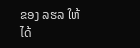ຂອງ ລຮລ ໃຫ້ໄດ້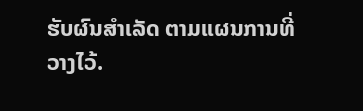ຮັບຜົນສຳເລັດ ຕາມແຜນການທີ່ວາງໄວ້.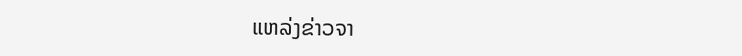ແຫລ່ງຂ່າວຈາ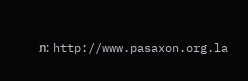ກ: http://www.pasaxon.org.la